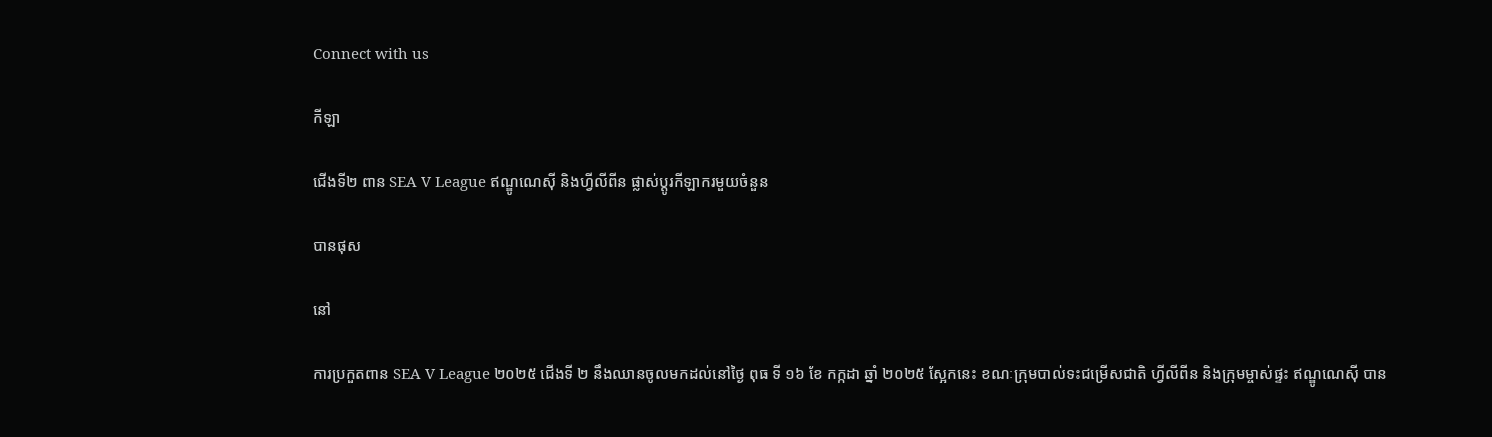Connect with us

កីឡា

ជើងទី២ ពាន SEA V League ឥណ្ឌូណេស៊ី និងហ្វីលីពីន ផ្លាស់ប្តូរកីឡាករមួយចំនួន

បានផុស

នៅ

ការប្រកួតពាន SEA V League ២០២៥ ជើងទី ២ នឹងឈានចូលមកដល់នៅថ្ងៃ ពុធ ទី ១៦ ខែ កក្កដា ឆ្នាំ ២០២៥ ស្អែកនេះ ខណៈក្រុមបាល់ទះជម្រើសជាតិ ហ្វីលីពីន និងក្រុមម្ចាស់ផ្ទះ ឥណ្ឌូណេស៊ី បាន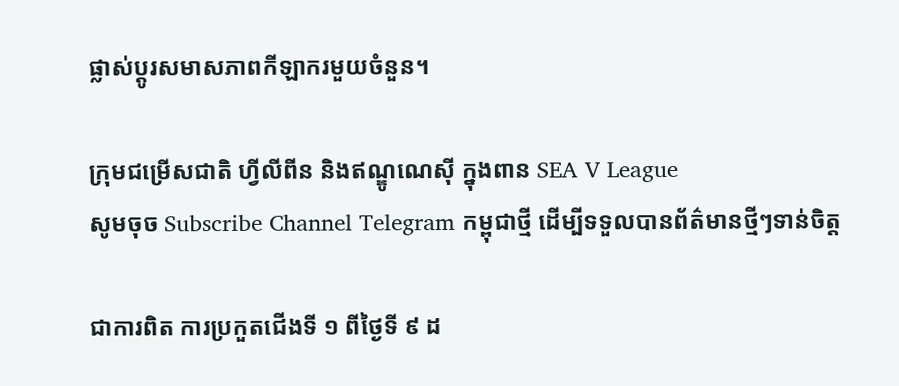ផ្លាស់ប្តូរសមាសភាពកីឡាករមួយចំនួន។

ក្រុមជម្រើសជាតិ ហ្វីលីពីន និងឥណ្ឌូណេស៊ី ក្នុងពាន SEA V League
សូមចុច Subscribe Channel Telegram កម្ពុជាថ្មី ដើម្បីទទួលបានព័ត៌មានថ្មីៗទាន់ចិត្ត

ជាការពិត ការប្រកួតជើងទី ១ ពីថ្ងៃទី ៩ ដ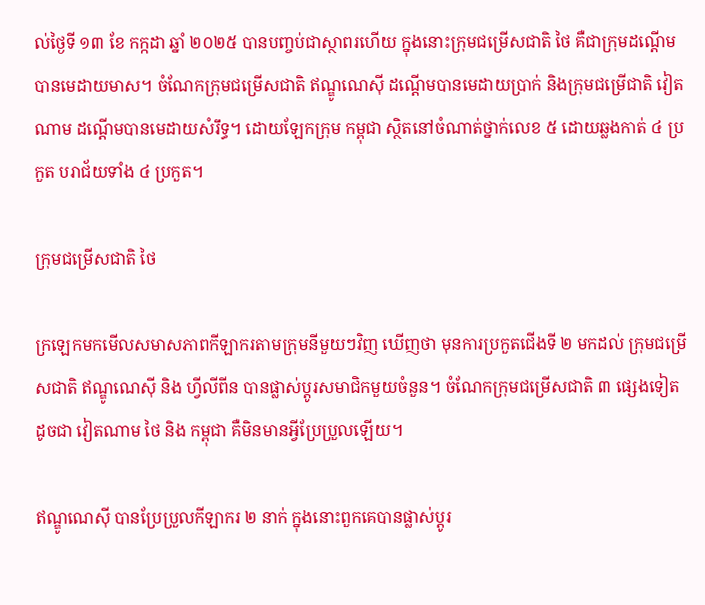ល់ថ្ងៃទី ១៣ ខែ កក្កដា ឆ្នាំ ២០២៥ បានបញ្ចប់ជាស្ថាពរហើយ ក្នុងនោះក្រុមជម្រើសជាតិ ថៃ គឺជាក្រុមដណ្តើមបានមេដាយមាស។ ចំណែកក្រុមជម្រើសជាតិ ឥណ្ឌូណេស៊ី ដណ្តើមបានមេដាយប្រាក់ និងក្រុមជម្រើជាតិ វៀតណាម ដណ្តើមបានមេដាយសំរឹទ្ធ។ ដោយឡែកក្រុម កម្ពុជា ស្ថិតនៅចំណាត់ថ្នាក់លេខ ៥ ដោយឆ្លងកាត់ ៤ ប្រកួត បរាជ័យទាំង ៤ ប្រកួត។

ក្រុមជម្រើសជាតិ ថៃ

ក្រឡេកមកមើលសមាសភាពកីឡាករតាមក្រុមនីមួយៗវិញ ឃើញថា មុនការប្រកួតជើងទី ២ មកដល់ ក្រុមជម្រើសជាតិ ឥណ្ឌូណេស៊ី និង ហ្វីលីពីន បានផ្លាស់ប្តូរសមាជិកមួយចំនួន។ ចំណែកក្រុមជម្រើសជាតិ ៣ ផ្សេងទៀតដូចជា វៀតណាម ថៃ និង កម្ពុជា គឺមិនមានអ្វីប្រែប្រួលឡើយ។

ឥណ្ឌូណេស៊ី បានប្រែប្រួលកីឡាករ ២ នាក់ ក្នុងនោះពួកគេបានផ្លាស់ប្តូរ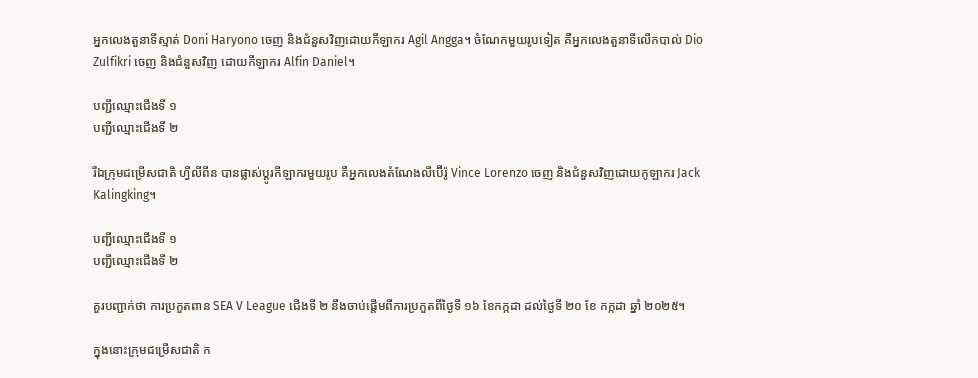អ្នកលេងតួនាទីស្មាត់ Doni Haryono ចេញ និងជំនួសវិញដោយកីឡាករ Agil Angga។ ចំណែកមួយរូបទៀត គឺអ្នកលេងតួនាទីលើកបាល់ Dio Zulfikri ចេញ និងជំនួសវិញ ដោយកីឡាករ Alfin Daniel។

បញ្ជីឈ្មោះជើងទី ១
បញ្ជីឈ្មោះជើងទី ២

រីឯក្រុមជម្រើសជាតិ ហ្វីលីពីន បានផ្លាស់ប្តូរកីឡាករមួយរូប គឺអ្នកលេងតំណែងលីប៊ើរ៉ូ Vince Lorenzo ចេញ និងជំនួសវិញដោយកូឡាករ Jack Kalingking។

បញ្ជីឈ្មោះជើងទី ១
បញ្ជីឈ្មោះជើងទី ២

គួរបញ្ជាក់ថា ការប្រកួតពាន SEA V League ជើងទី ២ នឹងចាប់ផ្តើមពីការប្រកួតពីថ្ងៃទី ១៦ ខែកក្កដា ដល់ថ្ងៃទី ២០ ខែ កក្កដា ឆ្នាំ ២០២៥។

ក្នុងនោះក្រុមជម្រើសជាតិ ក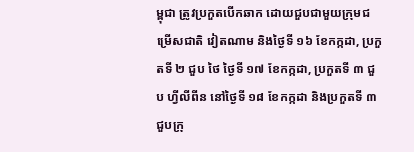ម្ពុជា ត្រូវប្រកួតបើកឆាក ដោយជួបជាមួយក្រុមជម្រើសជាតិ វៀតណាម និងថ្ងៃទី ១៦ ខែកក្កដា, ប្រកួតទី ២ ជួប ថៃ ថ្ងៃទី ១៧ ខែកក្កដា, ប្រកួតទី ៣ ជួប ហ្វីលីពីន នៅថ្ងៃទី ១៨ ខែកក្កដា និងប្រកួតទី ៣ ជួបក្រុ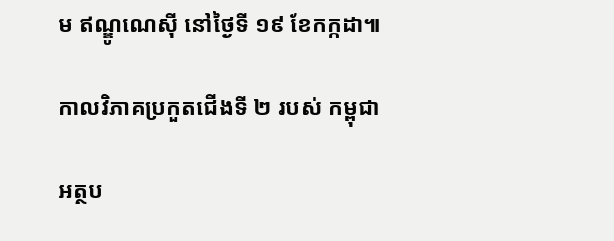ម ឥណ្ឌូណេស៊ី នៅថ្ងៃទី ១៩ ខែកក្កដា៕

កាលវិភាគប្រកួតជើងទី ២ របស់ កម្ពុជា

អត្ថប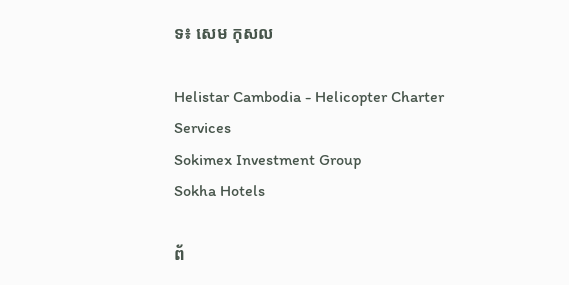ទ៖ សេម កុសល

Helistar Cambodia - Helicopter Charter Services
Sokimex Investment Group
Sokha Hotels

ព័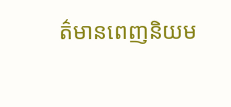ត៌មានពេញនិយម